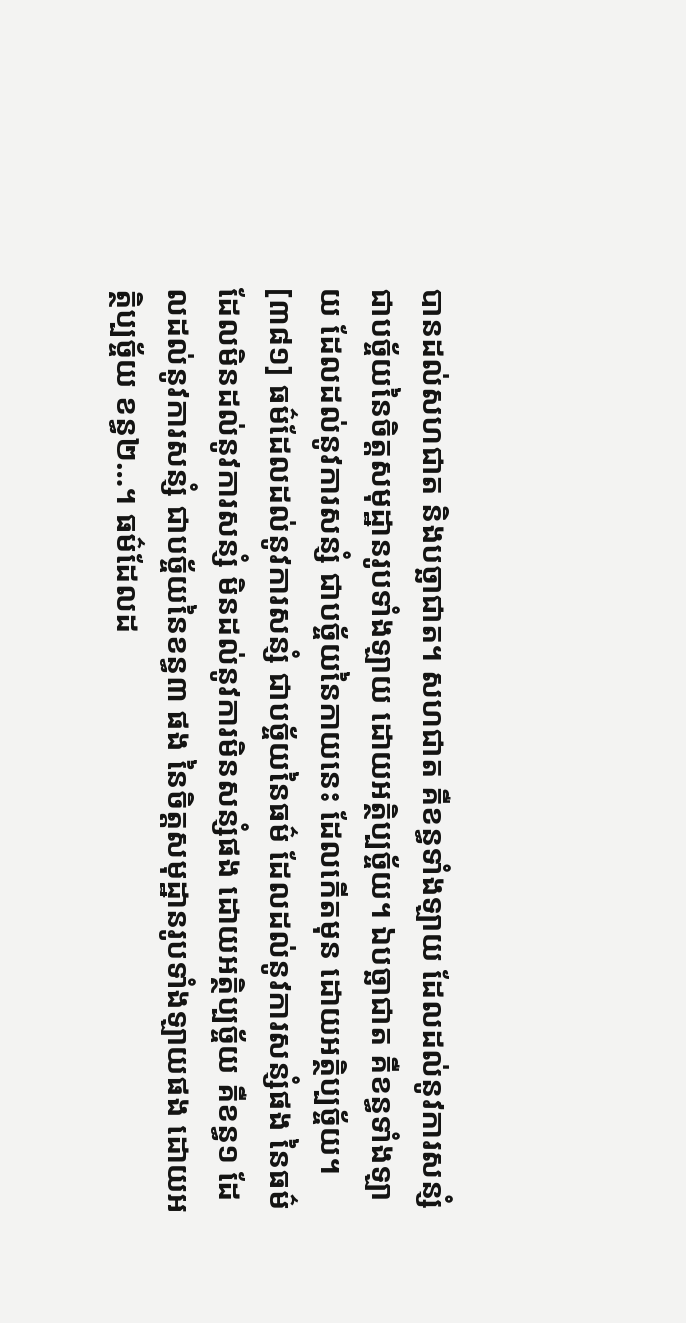បានដល់សហជាត និងបច្ឆាជាត។ សហជាត គឺខន្ធទាំងឡាយ ដែលដល់នូវការសន្សំ ជាបច្ច័យនៃចិត្តសមុដ្ឋានរូបទាំងឡាយ ដោយអត្ថិប្បច្ច័យ។ ឯបច្ឆាជាត គឺខន្ធទាំងឡាយ ដែលដល់នូវការសន្សំ ជាបច្ច័យនៃកាយនេះ ដែលកើតមុន ដោយអត្ថិប្បច្ច័យ។
[៣៨១] ធម៌ដែលដល់នូវការសន្សំ ជាបច្ច័យនៃធម៌ ដែលដល់នូវការសន្សំផង នៃធម៌ ដែលមិនដល់នូវការសន្សំ មិនដល់នូវការមិនសន្សំផង ដោយអត្ថិប្បច្ច័យ គឺខន្ធ១ ដែលដល់នូវការសន្សំ ជាបច្ច័យនៃខន្ធ៣ ផង នៃចិត្តសមុដ្ឋានរូបទាំងឡាយផង ដោយអត្ថិប្បច្ច័យ ខន្ធ២…។ ធម៌ដែលដ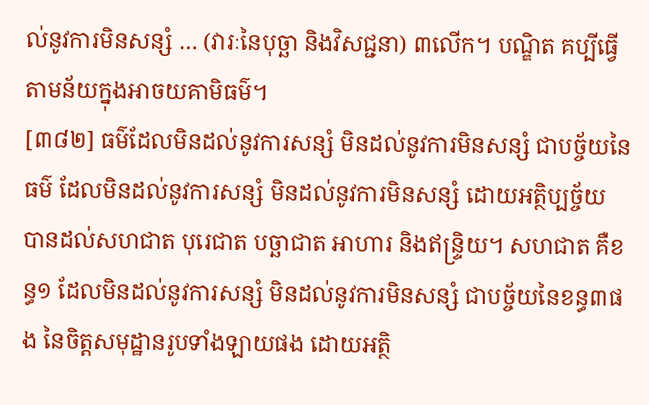ល់នូវការមិនសន្សំ … (វារៈនៃបុច្ឆា និងវិសជ្ជនា) ៣លើក។ បណ្ឌិត គប្បីធ្វើតាមន័យក្នុងអាចយគាមិធម៌។
[៣៨២] ធម៌ដែលមិនដល់នូវការសន្សំ មិនដល់នូវការមិនសន្សំ ជាបច្ច័យនៃធម៌ ដែលមិនដល់នូវការសន្សំ មិនដល់នូវការមិនសន្សំ ដោយអត្ថិប្បច្ច័យ បានដល់សហជាត បុរេជាត បច្ឆាជាត អាហារ និងឥន្ទ្រិយ។ សហជាត គឺខន្ធ១ ដែលមិនដល់នូវការសន្សំ មិនដល់នូវការមិនសន្សំ ជាបច្ច័យនៃខន្ធ៣ផង នៃចិត្តសមុដ្ឋានរូបទាំងឡាយផង ដោយអត្ថិ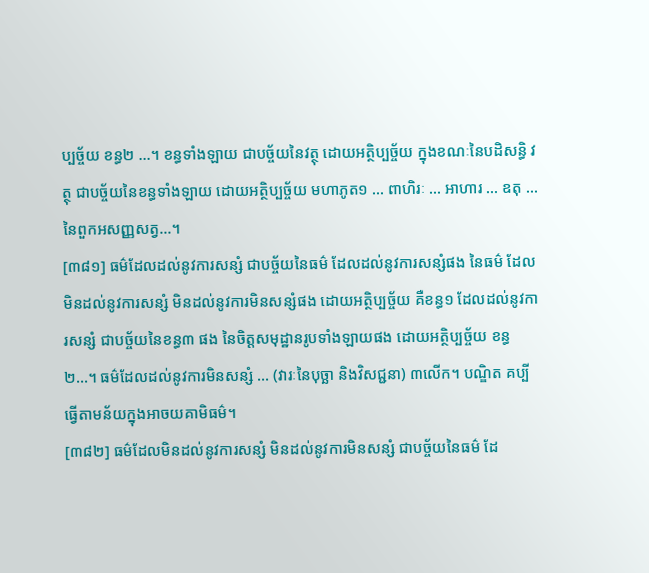ប្បច្ច័យ ខន្ធ២ …។ ខន្ធទាំងឡាយ ជាបច្ច័យនៃវត្ថុ ដោយអត្ថិប្បច្ច័យ ក្នុងខណៈនៃបដិសន្ធិ វត្ថុ ជាបច្ច័យនៃខន្ធទាំងឡាយ ដោយអត្ថិប្បច្ច័យ មហាភូត១ … ពាហិរៈ … អាហារ … ឧតុ … នៃពួកអសញ្ញសត្វ…។
[៣៨១] ធម៌ដែលដល់នូវការសន្សំ ជាបច្ច័យនៃធម៌ ដែលដល់នូវការសន្សំផង នៃធម៌ ដែលមិនដល់នូវការសន្សំ មិនដល់នូវការមិនសន្សំផង ដោយអត្ថិប្បច្ច័យ គឺខន្ធ១ ដែលដល់នូវការសន្សំ ជាបច្ច័យនៃខន្ធ៣ ផង នៃចិត្តសមុដ្ឋានរូបទាំងឡាយផង ដោយអត្ថិប្បច្ច័យ ខន្ធ២…។ ធម៌ដែលដល់នូវការមិនសន្សំ … (វារៈនៃបុច្ឆា និងវិសជ្ជនា) ៣លើក។ បណ្ឌិត គប្បីធ្វើតាមន័យក្នុងអាចយគាមិធម៌។
[៣៨២] ធម៌ដែលមិនដល់នូវការសន្សំ មិនដល់នូវការមិនសន្សំ ជាបច្ច័យនៃធម៌ ដែ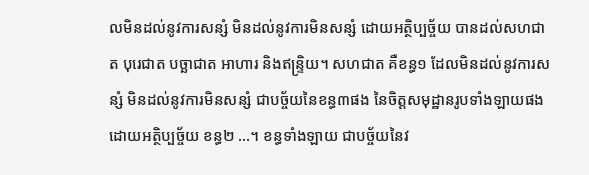លមិនដល់នូវការសន្សំ មិនដល់នូវការមិនសន្សំ ដោយអត្ថិប្បច្ច័យ បានដល់សហជាត បុរេជាត បច្ឆាជាត អាហារ និងឥន្ទ្រិយ។ សហជាត គឺខន្ធ១ ដែលមិនដល់នូវការសន្សំ មិនដល់នូវការមិនសន្សំ ជាបច្ច័យនៃខន្ធ៣ផង នៃចិត្តសមុដ្ឋានរូបទាំងឡាយផង ដោយអត្ថិប្បច្ច័យ ខន្ធ២ …។ ខន្ធទាំងឡាយ ជាបច្ច័យនៃវ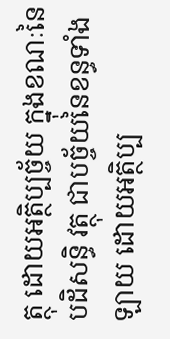ត្ថុ ដោយអត្ថិប្បច្ច័យ ក្នុងខណៈនៃបដិសន្ធិ វត្ថុ ជាបច្ច័យនៃខន្ធទាំងឡាយ ដោយអត្ថិប្ប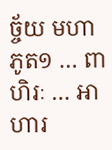ច្ច័យ មហាភូត១ … ពាហិរៈ … អាហារ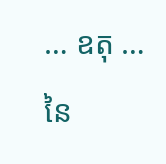… ឧតុ … នៃ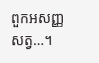ពួកអសញ្ញសត្វ…។